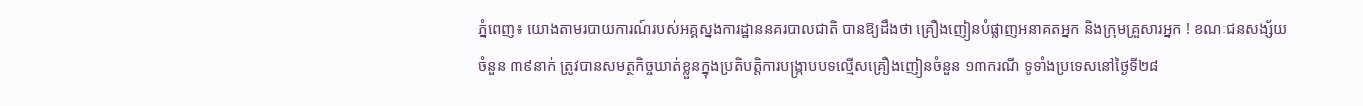ភ្នំពេញ៖ យោងតាមរបាយការណ៍របស់អគ្គស្នងការដ្ឋាននគរបាលជាតិ បានឱ្យដឹងថា គ្រឿងញៀនបំផ្លាញអនាគតអ្នក និងក្រុមគ្រួសារអ្នក ! ខណៈជនសង្ស័យចំនួន ៣៩នាក់ ត្រូវបានសមត្ថកិច្ចឃាត់ខ្លួនក្នុងប្រតិបត្តិការបង្ក្រាបបទល្មើសគ្រឿងញៀនចំនួន ១៣ករណី ទូទាំងប្រទេសនៅថ្ងៃទី២៨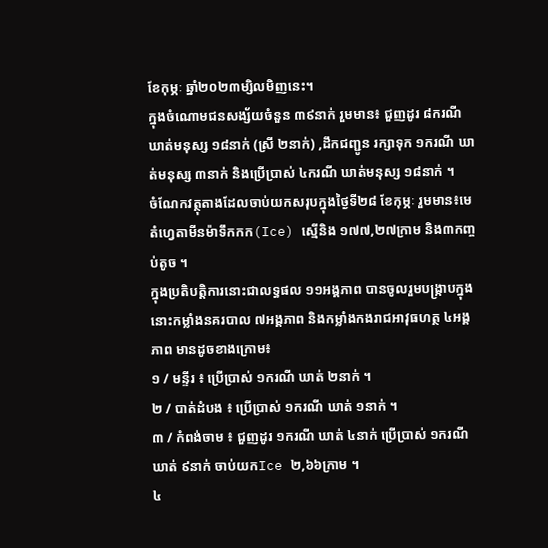ខែកុម្ភៈ ឆ្នាំ២០២៣ម្សិលមិញនេះ។
ក្នុងចំណោមជនសង្ស័យចំនួន ៣៩នាក់ រួមមាន៖ ជួញដូរ ៨ករណី ឃាត់មនុស្ស ១៨នាក់ (ស្រី ២នាក់) ,ដឹកជញ្ជូន រក្សាទុក ១ករណី ឃាត់មនុស្ស ៣នាក់ និងប្រើប្រាស់ ៤ករណី ឃាត់មនុស្ស ១៨នាក់ ។
ចំណែកវត្ថុតាងដែលចាប់យកសរុបក្នុងថ្ងៃទី២៨ ខែកុម្ភៈ រួមមាន៖មេតំហ្វេតាមីនម៉ាទឹកកក(Ice) ស្មេីនិង ១៧៧,២៧ក្រាម និង៣កញ្ចប់តូច ។
ក្នុងប្រតិបត្តិការនោះជាលទ្ធផល ១១អង្គភាព បានចូលរួមបង្ក្រាបក្នុងនោះកម្លាំងនគរបាល ៧អង្គភាព និងកម្លាំងកងរាជអាវុធហត្ថ ៤អង្គភាព មានដូចខាងក្រោម៖
១ / មន្ទីរ ៖ ប្រើប្រាស់ ១ករណី ឃាត់ ២នាក់ ។
២ / បាត់ដំបង ៖ ប្រើប្រាស់ ១ករណី ឃាត់ ១នាក់ ។
៣ / កំពង់ចាម ៖ ជួញដូរ ១ករណី ឃាត់ ៤នាក់ ប្រើប្រាស់ ១ករណី ឃាត់ ៩នាក់ ចាប់យកIce ២,៦៦ក្រាម ។
៤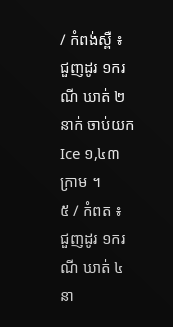/ កំពង់ស្ពឺ ៖ ជួញដូរ ១ករណី ឃាត់ ២នាក់ ចាប់យកIce ១,៤៣ក្រាម ។
៥ / កំពត ៖ ជួញដូរ ១ករណី ឃាត់ ៤នា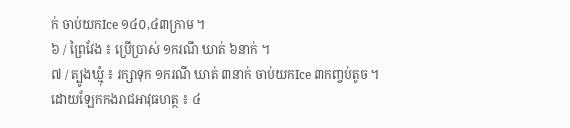ក់ ចាប់យកIce ១៤០,៤៣ក្រាម ។
៦ / ព្រៃវែង ៖ ប្រើប្រាស់ ១ករណី ឃាត់ ៦នាក់ ។
៧ / ត្បូងឃ្មុំ ៖ រក្សាទុក ១ករណី ឃាត់ ៣នាក់ ចាប់យកIce ៣កញ្ចប់តូច ។
ដោយឡែកកងរាជអាវុធហត្ថ ៖ ៤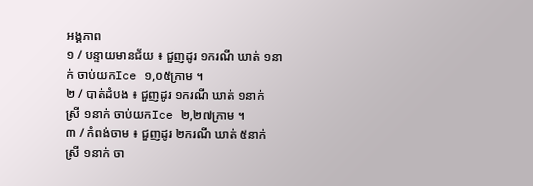អង្គភាព
១ / បន្ទាយមានជ័យ ៖ ជួញដូរ ១ករណី ឃាត់ ១នាក់ ចាប់យកIce ១,០៥ក្រាម ។
២ / បាត់ដំបង ៖ ជួញដូរ ១ករណី ឃាត់ ១នាក់ ស្រី ១នាក់ ចាប់យកIce ២,២៧ក្រាម ។
៣ / កំពង់ចាម ៖ ជួញដូរ ២ករណី ឃាត់ ៥នាក់ ស្រី ១នាក់ ចា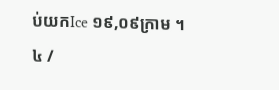ប់យកIce ១៩,០៩ក្រាម ។
៤ /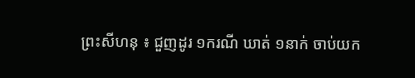ព្រះសីហនុ ៖ ជួញដូរ ១ករណី ឃាត់ ១នាក់ ចាប់យក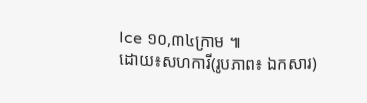Ice ១០,៣៤ក្រាម ៕
ដោយ៖សហការី(រូបភាព៖ ឯកសារ)